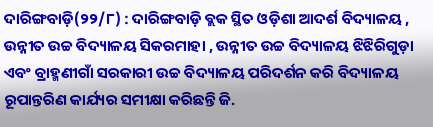ଦାରିଙ୍ଗବାଡ଼ି(୨୨/୮) : ଦାରିଙ୍ଗବାଡ଼ି ବ୍ଲକ ସ୍ଥିତ ଓଡ଼ିଶା ଆଦର୍ଶ ବିଦ୍ୟାଳୟ , ଉନ୍ନୀତ ଉଚ୍ଚ ବିଦ୍ୟାଳୟ ସିକରମାହା , ଉନ୍ନୀତ ଉଚ୍ଚ ବିଦ୍ୟାଳୟ ଝିଝିରିଗୁଡ଼ା ଏବଂ ବ୍ରାହ୍ମଣୀଗାଁ ସରକାରୀ ଉଚ୍ଚ ବିଦ୍ୟାଳୟ ପରିଦର୍ଶନ କରି ବିଦ୍ୟାଳୟ ରୂପାନ୍ତରିଣ କାର୍ଯ୍ୟର ସମୀକ୍ଷା କରିଛନ୍ତି ଜି.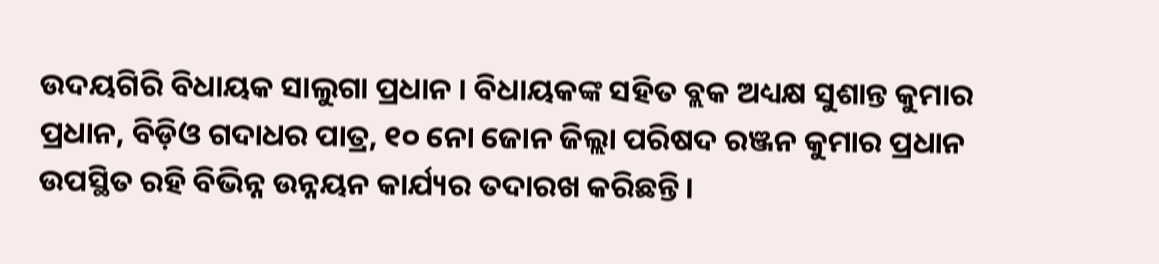ଉଦୟଗିରି ବିଧାୟକ ସାଲୁଗା ପ୍ରଧାନ । ବିଧାୟକଙ୍କ ସହିତ ବ୍ଲକ ଅଧ୍ୟକ୍ଷ ସୁଶାନ୍ତ କୁମାର ପ୍ରଧାନ, ବିଡ଼ିଓ ଗଦାଧର ପାତ୍ର, ୧୦ ନୋ ଜୋନ ଜିଲ୍ଲା ପରିଷଦ ରଞ୍ଜନ କୁମାର ପ୍ରଧାନ ଉପସ୍ଥିତ ରହି ବିଭିନ୍ନ ଉନ୍ନୟନ କାର୍ଯ୍ୟର ତଦାରଖ କରିଛନ୍ତି।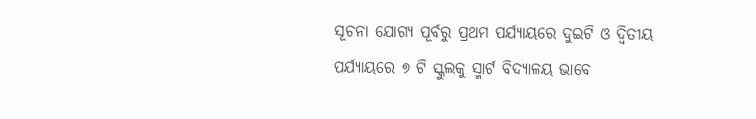ସୂଚନା ଯୋଗ୍ୟ ପୂର୍ବରୁ ପ୍ରଥମ ପର୍ଯ୍ୟାୟରେ ଦୁଇଟି ଓ ଦ୍ୱିତୀୟ ପର୍ଯ୍ୟାୟରେ ୭ ଟି ସ୍କୁଲକୁ ସ୍ମାର୍ଟ ବିଦ୍ୟାଳୟ ଭାବେ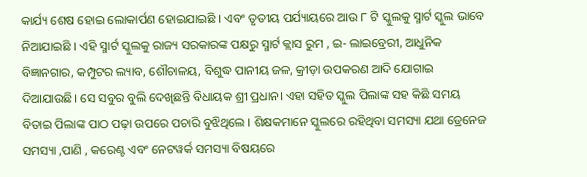କାର୍ଯ୍ୟ ଶେଷ ହୋଇ ଲୋକାର୍ପଣ ହୋଇଯାଇଛି । ଏବଂ ତୃତୀୟ ପର୍ଯ୍ୟାୟରେ ଆଉ ୮ ଟି ସ୍କୁଲକୁ ସ୍ମାର୍ଟ ସ୍କୁଲ ଭାବେ ନିଆଯାଇଛି । ଏହି ସ୍ମାର୍ଟ ସ୍କୁଲକୁ ରାଜ୍ୟ ସରକାରଙ୍କ ପକ୍ଷରୁ ସ୍ମାର୍ଟ କ୍ଲାସ ରୁମ , ଇ- ଲାଇବ୍ରେରୀ, ଆଧୁନିକ ବିଜ୍ଞାନଗାର, କମ୍ପୁଟର ଲ୍ୟାବ, ଶୌଚାଳୟ, ବିଶୁଦ୍ଧ ପାନୀୟ ଜଳ, କ୍ରୀଡ଼ା ଉପକରଣ ଆଦି ଯୋଗାଇ ଦିଆଯାଉଛି। ସେ ସବୁର ବୁଲି ଦେଖିଛନ୍ତି ବିଧାୟକ ଶ୍ରୀ ପ୍ରଧାନ। ଏହା ସହିତ ସ୍କୁଲ ପିଲାଙ୍କ ସହ କିଛି ସମୟ ବିତାଇ ପିଲାଙ୍କ ପାଠ ପଢ଼ା ଉପରେ ପଚାରି ବୁଝିଥିଲେ । ଶିକ୍ଷକମାନେ ସ୍କୁଲରେ ରହିଥିବା ସମସ୍ୟା ଯଥା ଡ୍ରେନେଜ ସମସ୍ୟା ,ପାଣି , କରେଣ୍ଟ ଏବଂ ନେଟୱର୍କ ସମସ୍ୟା ବିଷୟରେ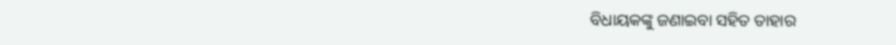ବିଧାୟକଙ୍କୁ ଜଣାଇବା ସହିତ ତାହାର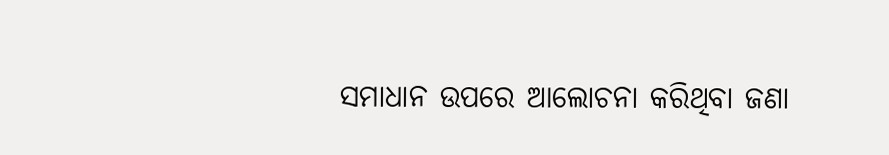ସମାଧାନ ଉପରେ ଆଲୋଚନା କରିଥିବା ଜଣା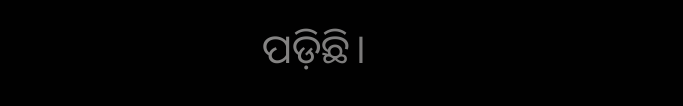ପଡ଼ିଛି।